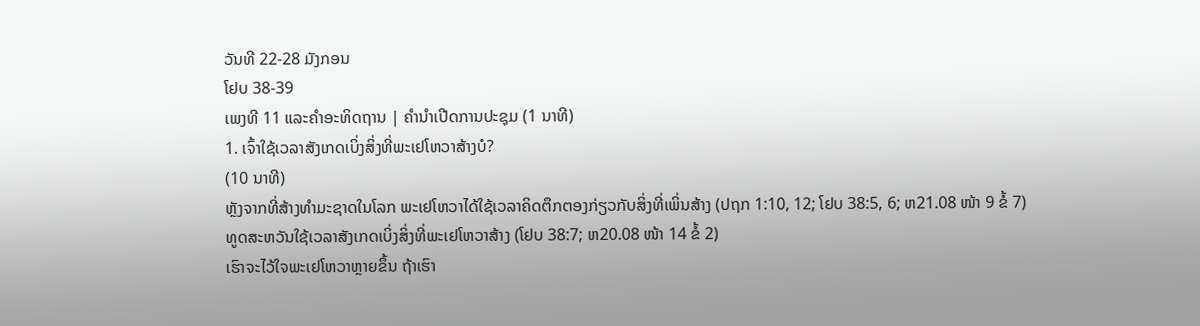ວັນທີ 22-28 ມັງກອນ
ໂຢບ 38-39
ເພງທີ 11 ແລະຄຳອະທິດຖານ | ຄຳນຳເປີດການປະຊຸມ (1 ນາທີ)
1. ເຈົ້າໃຊ້ເວລາສັງເກດເບິ່ງສິ່ງທີ່ພະເຢໂຫວາສ້າງບໍ?
(10 ນາທີ)
ຫຼັງຈາກທີ່ສ້າງທຳມະຊາດໃນໂລກ ພະເຢໂຫວາໄດ້ໃຊ້ເວລາຄິດຕຶກຕອງກ່ຽວກັບສິ່ງທີ່ເພິ່ນສ້າງ (ປຖກ 1:10, 12; ໂຢບ 38:5, 6; ຫ21.08 ໜ້າ 9 ຂໍ້ 7)
ທູດສະຫວັນໃຊ້ເວລາສັງເກດເບິ່ງສິ່ງທີ່ພະເຢໂຫວາສ້າງ (ໂຢບ 38:7; ຫ20.08 ໜ້າ 14 ຂໍ້ 2)
ເຮົາຈະໄວ້ໃຈພະເຢໂຫວາຫຼາຍຂຶ້ນ ຖ້າເຮົາ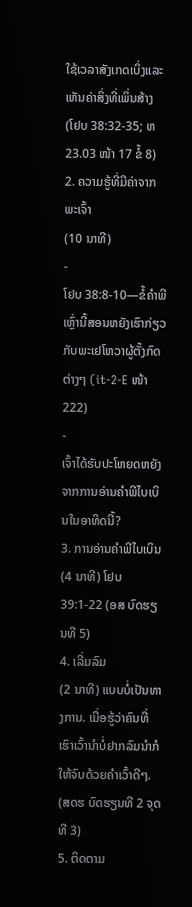ໃຊ້ເວລາສັງເກດເບິ່ງແລະເຫັນຄ່າສິ່ງທີ່ເພິ່ນສ້າງ (ໂຢບ 38:32-35; ຫ23.03 ໜ້າ 17 ຂໍ້ 8)
2. ຄວາມຮູ້ທີ່ມີຄ່າຈາກພະເຈົ້າ
(10 ນາທີ)
-
ໂຢບ 38:8-10—ຂໍ້ຄຳພີເຫຼົ່ານີ້ສອນຫຍັງເຮົາກ່ຽວກັບພະເຢໂຫວາຜູ້ຕັ້ງກົດຕ່າງໆ (it-2-E ໜ້າ 222)
-
ເຈົ້າໄດ້ຮັບປະໂຫຍດຫຍັງຈາກການອ່ານຄຳພີໄບເບິນໃນອາທິດນີ້?
3. ການອ່ານຄຳພີໄບເບິນ
(4 ນາທີ) ໂຢບ 39:1-22 (ອສ ບົດຮຽນທີ 5)
4. ເລີ່ມລົມ
(2 ນາທີ) ແບບບໍ່ເປັນທາງການ. ເມື່ອຮູ້ວ່າຄົນທີ່ເຮົາເວົ້ານຳບໍ່ຢາກລົມນຳກໍໃຫ້ຈົບດ້ວຍຄຳເວົ້າດີໆ. (ສດຮ ບົດຮຽນທີ 2 ຈຸດທີ 3)
5. ຕິດຕາມ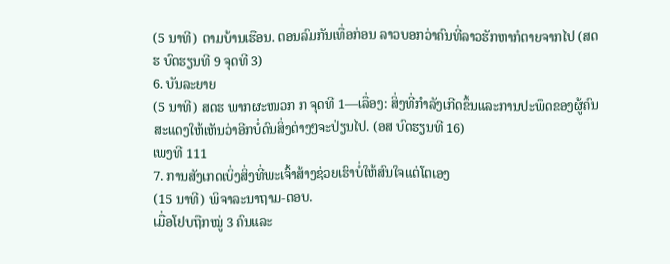(5 ນາທີ) ຕາມບ້ານເຮືອນ. ຕອນລົມກັນເທື່ອກ່ອນ ລາວບອກວ່າຄົນທີ່ລາວຮັກຫາກໍຕາຍຈາກໄປ (ສດຮ ບົດຮຽນທີ 9 ຈຸດທີ 3)
6. ບັນລະຍາຍ
(5 ນາທີ) ສດຮ ພາກຜະໜວກ ກ ຈຸດທີ 1—ເລື່ອງ: ສິ່ງທີ່ກຳລັງເກີດຂຶ້ນແລະການປະພຶດຂອງຜູ້ຄົນສະແດງໃຫ້ເຫັນວ່າອີກບໍ່ດົນສິ່ງຕ່າງໆຈະປ່ຽນໄປ. (ອສ ບົດຮຽນທີ 16)
ເພງທີ 111
7. ການສັງເກດເບິ່ງສິ່ງທີ່ພະເຈົ້າສ້າງຊ່ວຍເຮົາບໍ່ໃຫ້ສົນໃຈແຕ່ໂຕເອງ
(15 ນາທີ) ພິຈາລະນາຖາມ-ຕອບ.
ເມື່ອໂຢບຖືກໝູ່ 3 ຄົນແລະ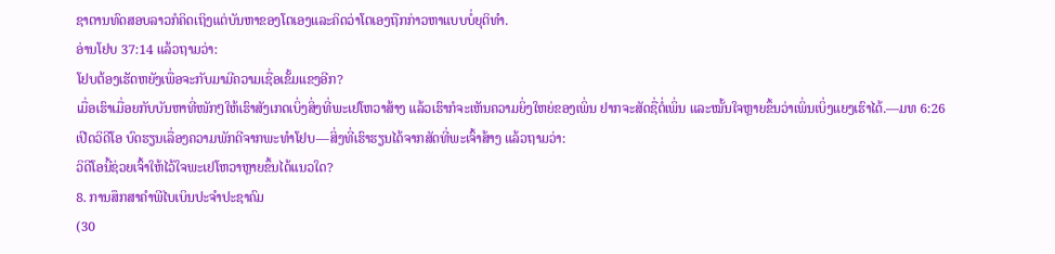ຊາຕານທົດສອບລາວກໍຄິດເຖິງແຕ່ບັນຫາຂອງໂຕເອງແລະຄິດວ່າໂຕເອງຖືກກ່າວຫາແບບບໍ່ຍຸຕິທຳ.
ອ່ານໂຢບ 37:14 ແລ້ວຖາມວ່າ:
ໂຢບຕ້ອງເຮັດຫຍັງເພື່ອຈະກັບມາມີຄວາມເຊື່ອເຂັ້ມແຂງອີກ?
ເມື່ອເຮົາເມື່ອຍກັບບັນຫາທີ່ໜັກໆໃຫ້ເຮົາສັງເກດເບິ່ງສິ່ງທີ່ພະເຢໂຫວາສ້າງ ແລ້ວເຮົາກໍຈະເຫັນຄວາມຍິ່ງໃຫຍ່ຂອງເພິ່ນ ຢາກຈະສັດຊື່ຕໍ່ເພິ່ນ ແລະໝັ້ນໃຈຫຼາຍຂຶ້ນວ່າເພິ່ນເບິ່ງແຍງເຮົາໄດ້.—ມທ 6:26
ເປີດວິດີໂອ ບົດຮຽນເລື່ອງຄວາມພັກດີຈາກພະທຳໂຢບ—ສິ່ງທີ່ເຮົາຮຽນໄດ້ຈາກສັດທີ່ພະເຈົ້າສ້າງ ແລ້ວຖາມວ່າ:
ວິດີໂອນີ້ຊ່ວຍເຈົ້າໃຫ້ໄວ້ໃຈພະເຢໂຫວາຫຼາຍຂຶ້ນໄດ້ແນວໃດ?
8. ການສຶກສາຄຳພີໄບເບິນປະຈຳປະຊາຄົມ
(30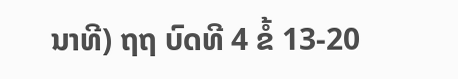ນາທີ) ຖຖ ບົດທີ 4 ຂໍ້ 13-20